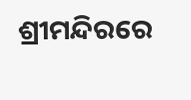ଶ୍ରୀମନ୍ଦିରରେ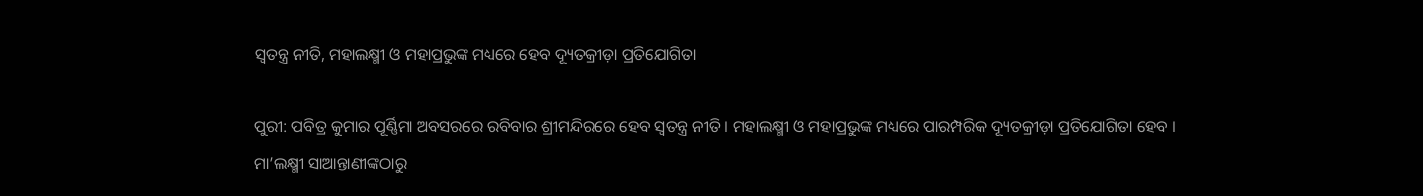ସ୍ୱତନ୍ତ୍ର ନୀତି, ମହାଲକ୍ଷ୍ମୀ ଓ ମହାପ୍ରଭୁଙ୍କ ମଧ୍ୟରେ ହେବ ଦ୍ୟୂତକ୍ରୀଡ଼ା ପ୍ରତିଯୋଗିତା

ପୁରୀ: ପବିତ୍ର କୁମାର ପୂର୍ଣ୍ଣିମା ଅବସରରେ ରବିବାର ଶ୍ରୀମନ୍ଦିରରେ ହେବ ସ୍ୱତନ୍ତ୍ର ନୀତି । ମହାଲକ୍ଷ୍ମୀ ଓ ମହାପ୍ରଭୁଙ୍କ ମଧ୍ୟରେ ପାରମ୍ପରିକ ଦ୍ୟୂତକ୍ରୀଡ଼ା ପ୍ରତିଯୋଗିତା ହେବ । ମା’ଲକ୍ଷ୍ମୀ ସାଆନ୍ତାଣୀଙ୍କଠାରୁ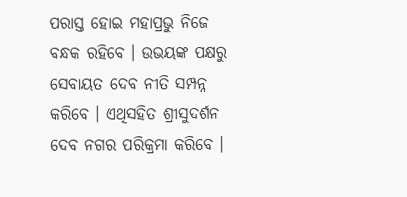ପରାସ୍ତ ହୋଇ ମହାପ୍ରଭୁ ନିଜେ ବନ୍ଧକ ରହିବେ । ଉଭୟଙ୍କ ପକ୍ଷରୁ ସେବାୟତ ଦେବ ନୀତି ସମ୍ପନ୍ନ କରିବେ । ଏଥିସହିତ ଶ୍ରୀସୁଦର୍ଶନ ଦେବ ନଗର ପରିକ୍ରମା କରିବେ ।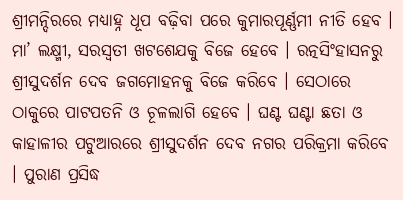ଶ୍ରୀମନ୍ଦିରରେ ମଧ୍ୟାହ୍ନ ଧୂପ ବଢ଼ିବା ପରେ କୁମାରପୂର୍ଣ୍ଣମୀ ନୀତି ହେବ । ମା’ ଲକ୍ଷ୍ମୀ, ସରସ୍ୱତୀ ଖଟଶେଯକୁ ବିଜେ ହେବେ । ରତ୍ନସିଂହାସନରୁ ଶ୍ରୀସୁଦର୍ଶନ ଦେବ ଜଗମୋହନକୁ ବିଜେ କରିବେ । ସେଠାରେ ଠାକୁରେ ପାଟପତନି ଓ ଚୂଳଲାଗି ହେବେ । ଘଣ୍ଟ ଘଣ୍ଟା ଛତା ଓ କାହାଳୀର ପଟୁଆରରେ ଶ୍ରୀସୁଦର୍ଶନ ଦେବ ନଗର ପରିକ୍ରମା କରିବେ । ପୁରାଣ ପ୍ରସିଦ୍ଧ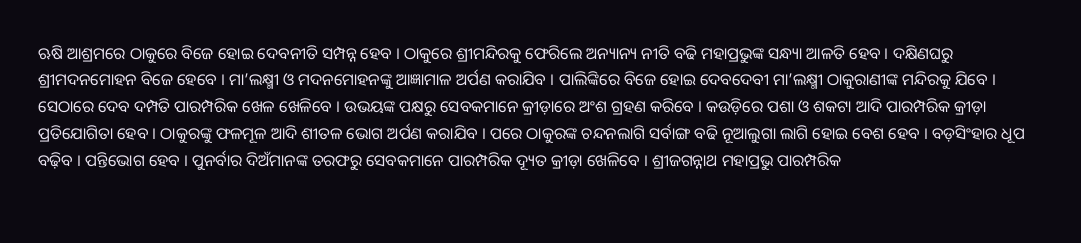ଋଷି ଆଶ୍ରମରେ ଠାକୁରେ ବିଜେ ହୋଇ ଦେବନୀତି ସମ୍ପନ୍ନ ହେବ । ଠାକୁରେ ଶ୍ରୀମନ୍ଦିରକୁ ଫେରିଲେ ଅନ୍ୟାନ୍ୟ ନୀତି ବଢି ମହାପ୍ରଭୁଙ୍କ ସନ୍ଧ୍ୟା ଆଳତି ହେବ । ଦକ୍ଷିଣଘରୁ ଶ୍ରୀମଦନମୋହନ ବିଜେ ହେବେ । ମା’ଲକ୍ଷ୍ମୀ ଓ ମଦନମୋହନଙ୍କୁ ଆଜ୍ଞାମାଳ ଅର୍ପଣ କରାଯିବ । ପାଲିଙ୍କିରେ ବିଜେ ହୋଇ ଦେବଦେବୀ ମା’ଲକ୍ଷ୍ମୀ ଠାକୁରାଣୀଙ୍କ ମନ୍ଦିରକୁ ଯିବେ ।
ସେଠାରେ ଦେବ ଦମ୍ପତି ପାରମ୍ପରିକ ଖେଳ ଖେଳିବେ । ଉଭୟଙ୍କ ପକ୍ଷରୁ ସେବକମାନେ କ୍ରୀଡ଼ାରେ ଅଂଶ ଗ୍ରହଣ କରିବେ । କଉଡ଼ିରେ ପଶା ଓ ଶକଟା ଆଦି ପାରମ୍ପରିକ କ୍ରୀଡ଼ା ପ୍ରତିଯୋଗିତା ହେବ । ଠାକୁରଙ୍କୁ ଫଳମୂଳ ଆଦି ଶୀତଳ ଭୋଗ ଅର୍ପଣ କରାଯିବ । ପରେ ଠାକୁରଙ୍କ ଚନ୍ଦନଲାଗି ସର୍ବାଙ୍ଗ ବଢି ନୂଆଲୁଗା ଲାଗି ହୋଇ ବେଶ ହେବ । ବଡ଼ସିଂହାର ଧୂପ ବଢ଼ିବ । ପନ୍ତିଭୋଗ ହେବ । ପୁନର୍ବାର ଦିଅଁମାନଙ୍କ ତରଫରୁ ସେବକମାନେ ପାରମ୍ପରିକ ଦ୍ୟୂତ କ୍ରୀଡ଼ା ଖେଳିବେ । ଶ୍ରୀଜଗନ୍ନାଥ ମହାପ୍ରଭୁ ପାରମ୍ପରିକ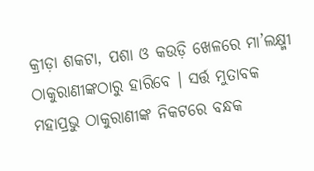କ୍ରୀଡ଼ା ଶକଟା, ପଶା ଓ କଉଡ଼ି ଖେଳରେ ମା’ଲକ୍ଷ୍ମୀ ଠାକୁରାଣୀଙ୍କଠାରୁ ହାରିବେ । ସର୍ତ୍ତ ମୁତାବକ ମହାପ୍ରଭୁ ଠାକୁରାଣୀଙ୍କ ନିକଟରେ ବନ୍ଧକ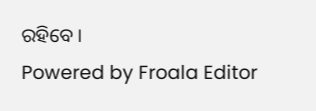ରହିବେ ।
Powered by Froala Editor